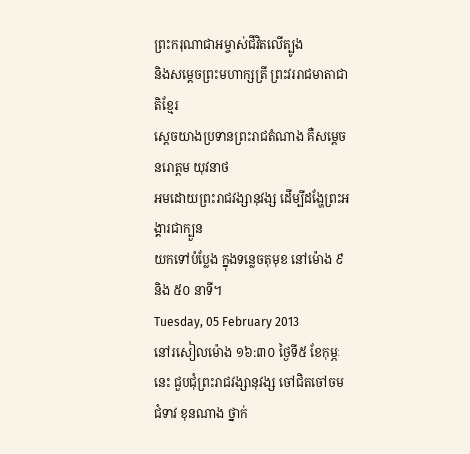ព្រះករុណាជាអម្ចាស់ជីវិតលើត្បូង
និងសម្តេចព្រះមហាក្សត្រី ព្រះវររាជមាតាជាតិខ្មែរ
ស្តេចយាងប្រទានព្រះរាជតំណាង គឺសម្តេច នរោត្តម យុវនាថ
អមដោយព្រះរាជវង្សានុវង្ស ដើម្បីដង្ហែព្រះអង្គារជាក្បួន
យកទៅបំប្លែង ក្នុងទន្លេចតុមុខ នៅម៉ោង ៩ និង ៥០ នាទី។
Tuesday, 05 February 2013
នៅរសៀលម៉ោង ១៦:៣០ ថ្ងៃទី៥ ខែកុម្ភៈនេះ ជួបជុំព្រះរាជវង្សានុវង្ស ចៅជិតចៅចម ជំទាវ ខុនណាង ថ្នាក់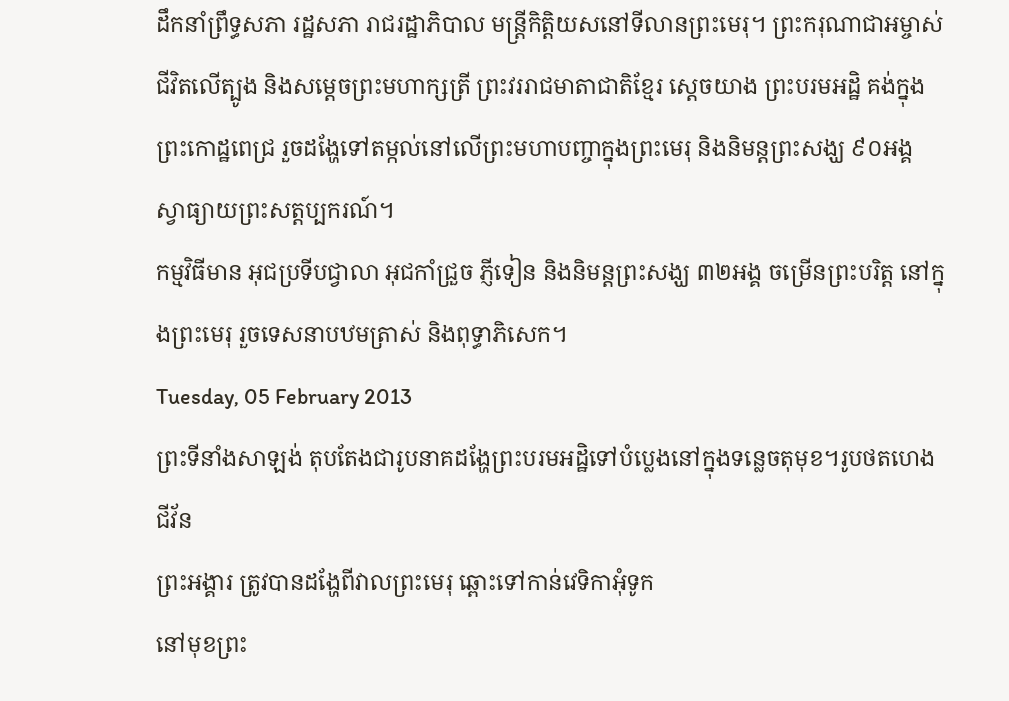ដឹកនាំព្រឹទ្ធសភា រដ្ឋសភា រាជរដ្ឋាភិបាល មន្ត្រីកិត្តិយសនៅទីលានព្រះមេរុ។ ព្រះករុណាជាអម្ចាស់ជីវិតលើត្បូង និងសម្តេចព្រះមហាក្សត្រី ព្រះវររាជមាតាជាតិខ្មែរ ស្តេចយាង ព្រះបរមអដ្ឋិ គង់ក្នុងព្រះកោដ្ឋពេជ្រ រួចដង្ហែទៅតម្កល់នៅលើព្រះមហាបញ្ចាក្នុងព្រះមេរុ និងនិមន្តព្រះសង្ឃ ៩០អង្គ ស្វាធ្យាយព្រះសត្តប្បករណ៍។
កម្មវិធីមាន អុជប្រទីបជ្វាលា អុជកាំជ្រួច ភ្ញីទៀន និងនិមន្តព្រះសង្ឃ ៣២អង្គ ចម្រើនព្រះបរិត្ត នៅក្នុងព្រះមេរុ រួចទេសនាបឋមត្រាស់ និងពុទ្ធាភិសេក។
Tuesday, 05 February 2013
ព្រះទីនាំងសាឡង់ តុបតែងជារូបនាគដង្ហែព្រះបរមអដ្ឋិទៅបំប្លេងនៅក្នុងទន្លេចតុមុខ។រូបថតហេង ជីវ័ន
ព្រះអង្គារ ត្រូវបានដង្ហែពីវាលព្រះមេរុ ឆ្ពោះទៅកាន់វេទិកាអុំទូក
នៅមុខព្រះ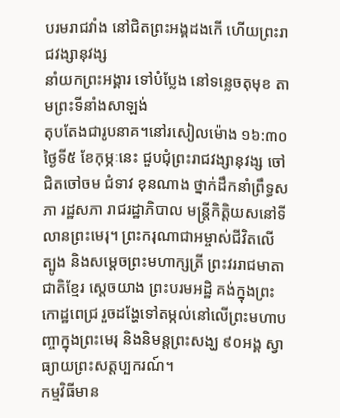បរមរាជវាំង នៅជិតព្រះអង្គដងកើ ហើយព្រះរាជវង្សានុវង្ស
នាំយកព្រះអង្គារ ទៅបំប្លែង នៅទន្លេចតុមុខ តាមព្រះទីនាំងសាឡង់
តុបតែងជារូបនាគ។នៅរសៀលម៉ោង ១៦:៣០ ថ្ងៃទី៥ ខែកុម្ភៈនេះ ជួបជុំព្រះរាជវង្សានុវង្ស ចៅជិតចៅចម ជំទាវ ខុនណាង ថ្នាក់ដឹកនាំព្រឹទ្ធសភា រដ្ឋសភា រាជរដ្ឋាភិបាល មន្ត្រីកិត្តិយសនៅទីលានព្រះមេរុ។ ព្រះករុណាជាអម្ចាស់ជីវិតលើត្បូង និងសម្តេចព្រះមហាក្សត្រី ព្រះវររាជមាតាជាតិខ្មែរ ស្តេចយាង ព្រះបរមអដ្ឋិ គង់ក្នុងព្រះកោដ្ឋពេជ្រ រួចដង្ហែទៅតម្កល់នៅលើព្រះមហាបញ្ចាក្នុងព្រះមេរុ និងនិមន្តព្រះសង្ឃ ៩០អង្គ ស្វាធ្យាយព្រះសត្តប្បករណ៍។
កម្មវិធីមាន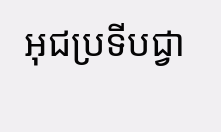អុជប្រទីបជ្វា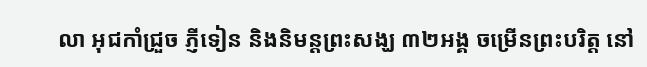លា អុជកាំជ្រួច ភ្ញីទៀន និងនិមន្តព្រះសង្ឃ ៣២អង្គ ចម្រើនព្រះបរិត្ត នៅ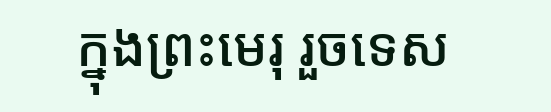ក្នុងព្រះមេរុ រួចទេស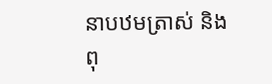នាបឋមត្រាស់ និងពុ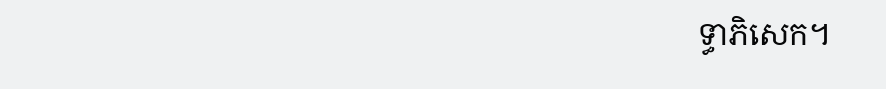ទ្ធាភិសេក។